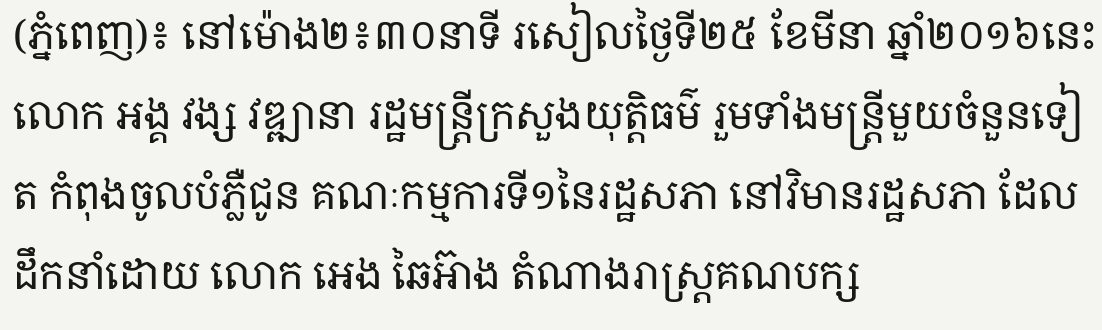(ភ្នំពេញ)៖ នៅម៉ោង២៖៣០នាទី រសៀលថ្ងៃទី២៥ ខែមីនា ឆ្នាំ២០១៦នេះ លោក អង្គ វង្ស វឌ្ឍានា រដ្ឋមន្រ្តីក្រសួងយុត្តិធម៌ រួមទាំងមន្ត្រីមួយចំនួនទៀត កំពុងចូលបំភ្លឺជូន គណៈកម្មការទី១នៃរដ្ឋសភា នៅវិមានរដ្ឋសភា ដែលដឹកនាំដោយ លោក អេង ឆៃអ៊ាង តំណាងរាស្រ្តគណបក្ស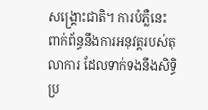សង្រ្គោះជាតិ។ ការបំភ្លឺនេះ ពាក់ព័ន្ធនឹងការអនុវត្តរបស់តុលាការ ដែលទាក់ទងនឹងសិទ្ធិប្រ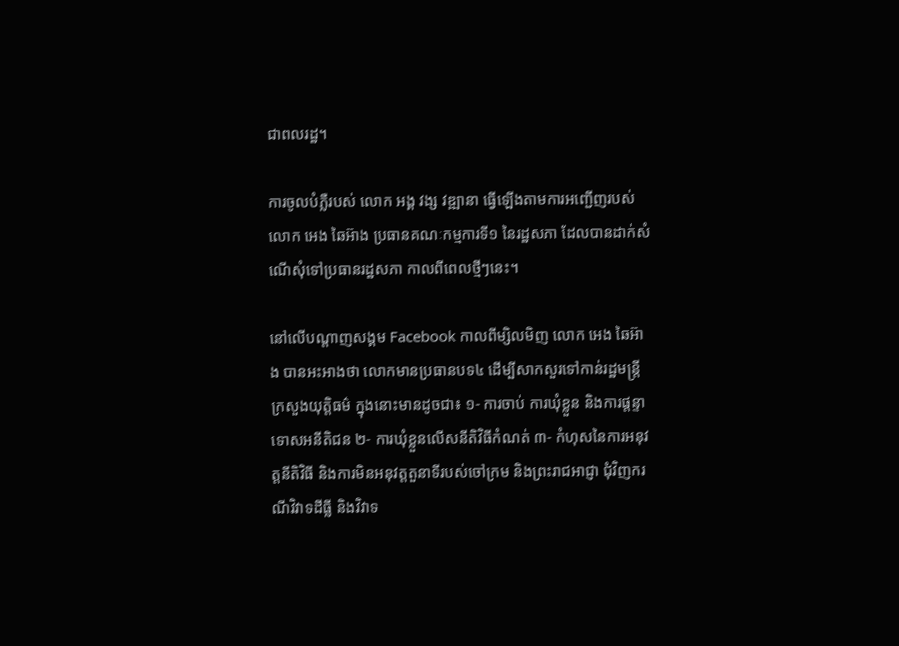ជាពលរដ្ឋ។

ការចូលបំភ្លឺរបស់ លោក អង្គ វង្ស វឌ្ឍានា ធ្វើឡើងតាមការអញ្ជើញរបស់ លោក អេង ឆៃអ៊ាង ប្រធានគណៈកម្មការទី១ នៃរដ្ឋសភា ដែលបានដាក់សំណើសុំទៅប្រធានរដ្ឋសភា កាលពីពេលថ្មីៗនេះ។

នៅលើបណ្តាញសង្គម Facebook កាលពីម្សិលមិញ លោក អេង ឆៃអ៊ាង បានអះអាងថា លោកមានប្រធានបទ៤ ដើម្បីសាកសួរទៅកាន់រដ្ឋមន្រ្តីក្រសួងយុត្តិធម៌ ក្នុងនោះមានដូចជា៖ ១- ការចាប់ ការឃុំខ្លួន និងការផ្តន្ទាទោសអនីតិជន ២- ការឃុំខ្លួនលើសនីតិវិធីកំណត់ ៣- កំហុសនៃការអនុវត្តនីតិវិធី និងការមិនអនុវត្តតួនាទីរបស់ចៅក្រម និងព្រះរាជអាជ្ញា ជុំវិញករណីវិវាទដីធ្លី និងវិវាទ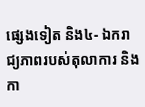ផ្សេងទៀត និង៤- ឯករាជ្យភាពរបស់តុលាការ និងកា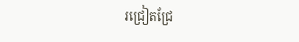រជ្រៀតជ្រែ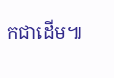កជាដើម៕